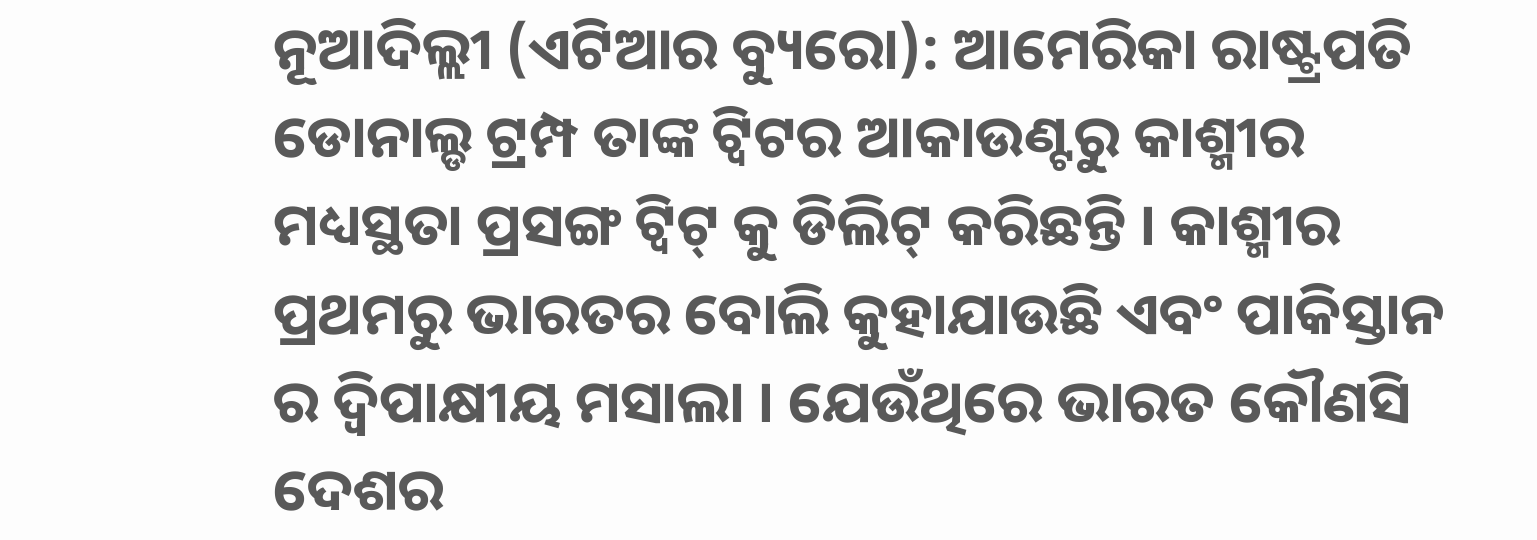ନୂଆଦିଲ୍ଲୀ (ଏଟିଆର ବ୍ୟୁରୋ): ଆମେରିକା ରାଷ୍ଟ୍ରପତି ଡୋନାଲ୍ଡ ଟ୍ରମ୍ପ ତାଙ୍କ ଟ୍ୱିଟର ଆକାଉଣ୍ଟରୁ କାଶ୍ମୀର ମଧ୍ୟସ୍ଥତା ପ୍ରସଙ୍ଗ ଟ୍ୱିଟ୍ କୁ ଡିଲିଟ୍ କରିଛନ୍ତି । କାଶ୍ମୀର ପ୍ରଥମରୁ ଭାରତର ବୋଲି କୁହାଯାଉଛି ଏବଂ ପାକିସ୍ତାନ ର ଦ୍ୱିପାକ୍ଷୀୟ ମସାଲା । ଯେଉଁଥିରେ ଭାରତ କୌଣସି ଦେଶର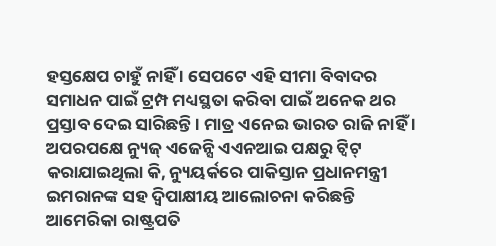ହସ୍ତକ୍ଷେପ ଚାହୁଁ ନାହିଁ । ସେପଟେ ଏହି ସୀମା ବିବାଦର ସମାଧନ ପାଇଁ ଟ୍ରମ୍ପ ମଧ୍ୟସ୍ଥତା କରିବା ପାଇଁ ଅନେକ ଥର ପ୍ରସ୍ତାବ ଦେଇ ସାରିଛନ୍ତି । ମାତ୍ର ଏନେଇ ଭାରତ ରାଜି ନାହିଁ ।
ଅପରପକ୍ଷେ ନ୍ୟୁଜ୍ ଏଜେନ୍ସି ଏଏନଆଇ ପକ୍ଷରୁ ଟ୍ୱିଟ୍ କରାଯାଇଥିଲା କି, ନ୍ୟୁୟର୍କରେ ପାକିସ୍ତାନ ପ୍ରଧାନମନ୍ତ୍ରୀ ଇମରାନଙ୍କ ସହ ଦ୍ୱିପାକ୍ଷୀୟ ଆଲୋଚନା କରିଛନ୍ତି ଆମେରିକା ରାଷ୍ଟ୍ରପତି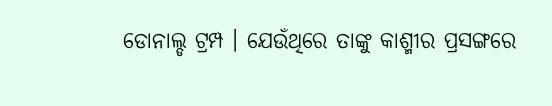ଡୋନାଲ୍ଡ ଟ୍ରମ୍ପ । ଯେଉଁଥିରେ ତାଙ୍କୁ କାଶ୍ମୀର ପ୍ରସଙ୍ଗରେ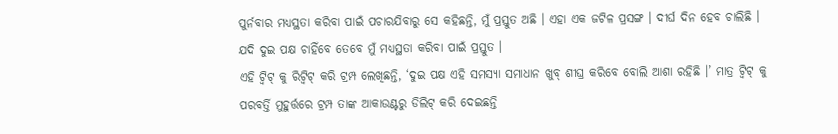ପୁର୍ନବାର ମଧ୍ୟସ୍ଥତା କରିବା ପାଇଁ ପଚାରଯିବାରୁ ସେ କହିଛନ୍ତି, ମୁଁ ପ୍ରସ୍ତୁତ ଅଛି । ଏହା ଏକ ଜଟିଳ ପ୍ରସଙ୍ଗ । ଦୀର୍ଘ ଦିନ ହେବ ଚାଲିଛି । ଯଦି ଦୁଇ ପକ୍ଷ ଚାହିଁବେ ତେବେ ମୁଁ ମଧ୍ୟସ୍ଥତା କରିବା ପାଇଁ ପ୍ରସ୍ତୁତ ।
ଏହି ଟ୍ୱିଟ୍ କୁ ରିଟ୍ୱିଟ୍ କରି ଟ୍ରମ୍ପ ଲେଖିଛନ୍ତି, ‘ଦୁଇ ପକ୍ଷ ଏହି ସମସ୍ୟା ସମାଧାନ ଖୁବ୍ ଶୀଘ୍ର କରିବେ ବୋଲି ଆଶା ରହିଛି ।’ ମାତ୍ର ଟ୍ୱିଟ୍ କୁ ପରବର୍ତ୍ତି ମୁହୁର୍ତ୍ତରେ ଟ୍ରମ୍ପ ତାଙ୍କ ଆକାଉଣ୍ଟରୁ ଡିଲିଟ୍ କରି ଦେଇଛନ୍ତି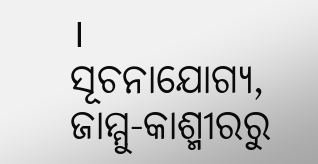।
ସୂଚନାଯୋଗ୍ୟ, ଜାମ୍ମୁ-କାଶ୍ମୀରରୁ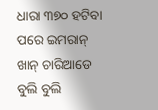ଧାରା ୩୭୦ ହଟିବା ପରେ ଇମରାନ୍ ଖାନ୍ ଚାରିଆଡେ ବୁଲି ବୁଲି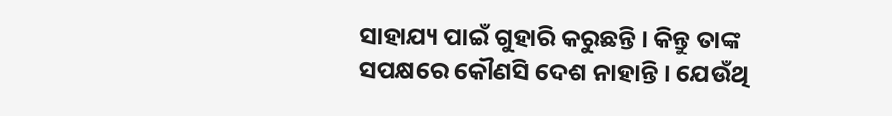ସାହାଯ୍ୟ ପାଇଁ ଗୁହାରି କରୁଛନ୍ତି । କିନ୍ତୁ ତାଙ୍କ ସପକ୍ଷରେ କୌଣସି ଦେଶ ନାହାନ୍ତି । ଯେଉଁଥି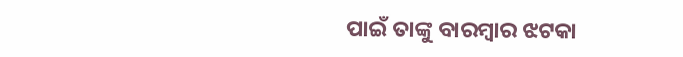ପାଇଁ ତାଙ୍କୁ ବାରମ୍ବାର ଝଟକା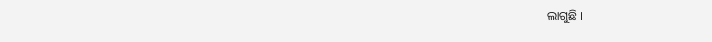ଲାଗୁଛି ।